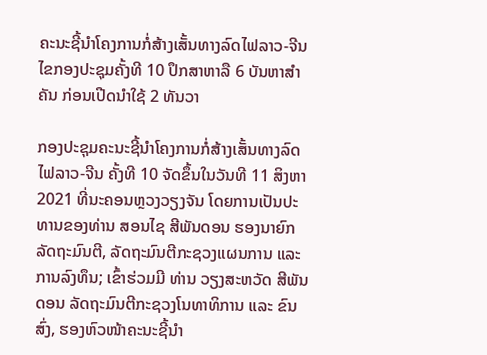ຄະນະຊີ້ນໍາໂຄງການກໍ່ສ້າງເສັ້ນທາງລົດໄຟລາວ-ຈີນ ໄຂກອງປະຊຸມຄັ້ງທີ 10 ປຶກສາຫາລື 6 ບັນຫາສຳຄັນ ກ່ອນເປີດນໍາໃຊ້ 2 ທັນວາ

ກອງປະຊຸມຄະນະຊີ້ນໍາໂຄງການກໍ່ສ້າງເສັ້ນທາງລົດໄຟລາວ-ຈີນ ຄັ້ງທີ 10 ຈັດຂຶ້ນໃນວັນທີ 11 ສິງຫາ 2021 ທີ່ນະຄອນຫຼວງວຽງຈັນ ໂດຍການເປັນປະທານຂອງທ່ານ ສອນໄຊ ສີພັນດອນ ຮອງນາຍົກລັດຖະມົນຕີ, ລັດຖະມົນຕີກະຊວງແຜນການ ແລະ ການລົງທຶນ; ເຂົ້າຮ່ວມມີ ທ່ານ ວຽງສະຫວັດ ສີພັນດອນ ລັດຖະມົນຕີກະຊວງໂນທາທິການ ແລະ ຂົນສົ່ງ, ຮອງຫົວໜ້າຄະນະຊີ້ນຳ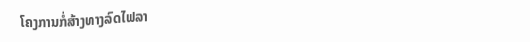ໂຄງການກໍ່ສ້າງທາງລົດໄຟລາ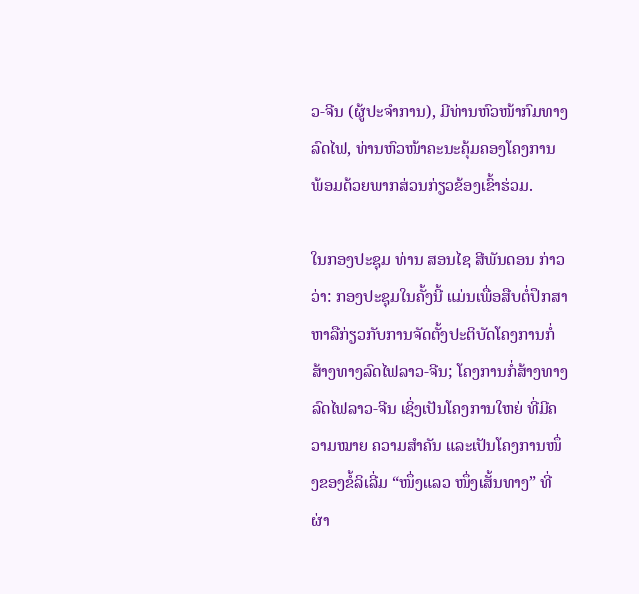ວ-ຈີນ (ຜູ້ປະຈໍາການ), ມີທ່ານຫົວໜ້າກົມທາງລົດໄຟ, ທ່ານຫົວໜ້າຄະນະຄຸ້ມຄອງໂຄງການ ພ້ອມດ້ວຍພາກສ່ວນກ່ຽວຂ້ອງເຂົ້າຮ່ວມ.

ໃນກອງປະຊຸມ ທ່ານ ສອນໄຊ ສີພັນດອນ ກ່າວວ່າ: ກອງປະຊຸມໃນຄັ້ງນີ້ ແມ່ນເພື່ອສືບຕໍ່ປຶກສາຫາລືກ່ຽວກັບການຈັດຕັ້ງປະຕິບັດໂຄງການກໍ່ສ້າງທາງລົດໄຟລາວ-ຈີນ; ໂຄງການກໍ່ສ້າງທາງລົດໄຟລາວ-ຈີນ ເຊິ່ງເປັນໂຄງການໃຫຍ່ ທີ່ມີຄວາມໝາຍ ຄວາມສໍາຄັນ ແລະເປັນໂຄງການໜຶ່ງຂອງຂໍ້ລິເລີ່ມ “ໜຶ່ງແລວ ໜຶ່ງເສັ້ນທາງ” ທີ່ຜ່າ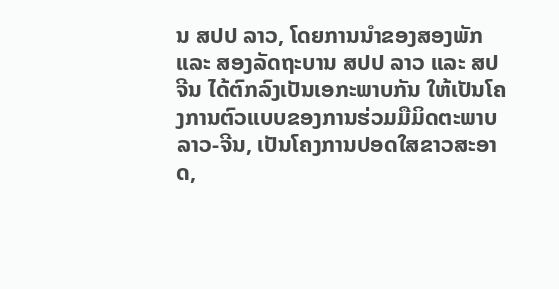ນ ສປປ ລາວ, ໂດຍການນໍາຂອງສອງພັກ ແລະ ສອງລັດຖະບານ ສປປ ລາວ ແລະ ສປ ຈີນ ໄດ້ຕົກລົງເປັນເອກະພາບກັນ ໃຫ້ເປັນໂຄງການຕົວແບບຂອງການຮ່ວມມືມິດຕະພາບລາວ-ຈີນ, ເປັນໂຄງການປອດໃສຂາວສະອາດ,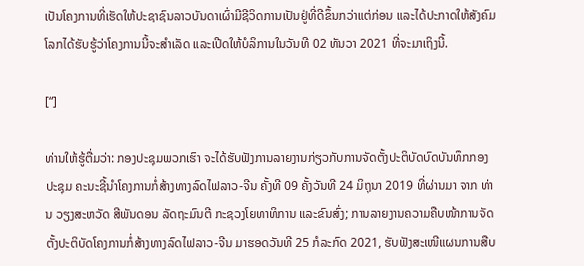ເປັນໂຄງການທີ່ເຮັດໃຫ້ປະຊາຊົນລາວບັນດາເຜົ່າມີຊີວິດການເປັນຢູ່ທີ່ດີຂຶ້ນກວ່າແຕ່ກ່ອນ ແລະໄດ້ປະກາດໃຫ້ສັງຄົມໂລກໄດ້ຮັບຮູ້ວ່າໂຄງການນີ້ຈະສໍາເລັດ ແລະເປີດໃຫ້ບໍລິການໃນວັນທີ 02 ທັນວາ 2021 ທີ່ຈະມາເຖິງນີ້.

[“]

ທ່ານໃຫ້ຮູ້ຕື່ມວ່າ: ກອງປະຊຸມພວກເຮົາ ຈະໄດ້ຮັບຟັງການລາຍງານກ່ຽວກັບການຈັດຕັ້ງປະຕິບັດບົດບັນທຶກກອງປະຊຸມ ຄະນະຊີ້ນໍາໂຄງການກໍ່ສ້າງທາງລົດໄຟລາວ-ຈີນ ຄັ້ງທີ 09 ຄັ້ງວັນທີ 24 ມິຖຸນາ 2019 ທີ່ຜ່ານມາ ຈາກ ທ່ານ ວຽງສະຫວັດ ສີພັນດອນ ລັດຖະມົນຕີ ກະຊວງໂຍທາທິການ ແລະຂົນສົ່ງ; ການລາຍງານຄວາມຄືບໜ້າການຈັດຕັ້ງປະຕິບັດໂຄງການກໍ່ສ້າງທາງລົດໄຟລາວ-ຈີນ ມາຮອດວັນທີ 25 ກໍລະກົດ 2021, ຮັບຟັງສະເໜີແຜນການສືບ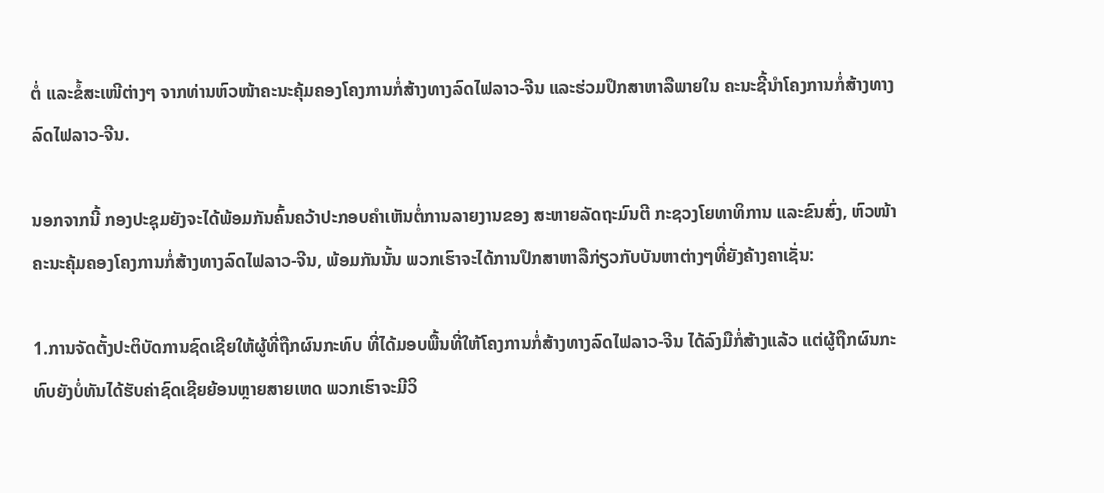ຕໍ່ ແລະຂໍ້ສະເໜີຕ່າງໆ ຈາກທ່ານຫົວໜ້າຄະນະຄຸ້ມຄອງໂຄງການກໍ່ສ້າງທາງລົດໄຟລາວ-ຈີນ ແລະຮ່ວມປຶກສາຫາລືພາຍໃນ ຄະນະຊີ້ນໍາໂຄງການກໍ່ສ້າງທາງລົດໄຟລາວ-ຈີນ.

ນອກຈາກນີ້ ກອງປະຊຸມຍັງຈະໄດ້ພ້ອມກັນຄົ້ນຄວ້າປະກອບຄໍາເຫັນຕໍ່ການລາຍງານຂອງ ສະຫາຍລັດຖະມົນຕີ ກະຊວງໂຍທາທິການ ແລະຂົນສົ່ງ, ຫົວໜ້າຄະນະຄຸ້ມຄອງໂຄງການກໍ່ສ້າງທາງລົດໄຟລາວ-ຈີນ, ພ້ອມກັນນັ້ນ ພວກເຮົາຈະໄດ້ການປຶກສາຫາລືກ່ຽວກັບບັນຫາຕ່າງໆທີ່ຍັງຄ້າງຄາເຊັ່ນ:

1.ການຈັດຕັ້ງປະຕິບັດການຊົດເຊີຍໃຫ້ຜູ້ທີ່ຖືກຜົນກະທົບ ທີ່ໄດ້ມອບພື້ນທີ່ໃຫ້ໂຄງການກໍ່ສ້າງທາງລົດໄຟລາວ-ຈີນ ໄດ້ລົງມືກໍ່ສ້າງແລ້ວ ແຕ່ຜູ້ຖືກຜົນກະທົບຍັງບໍ່ທັນໄດ້ຮັບຄ່າຊົດເຊີຍຍ້ອນຫຼາຍສາຍເຫດ ພວກເຮົາຈະມີວິ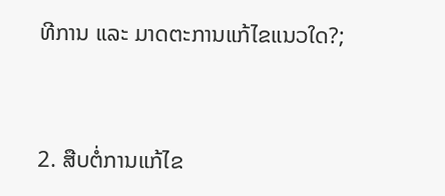ທີການ ແລະ ມາດຕະການແກ້ໄຂແນວໃດ?;


2. ສືບຕໍ່ການແກ້ໄຂ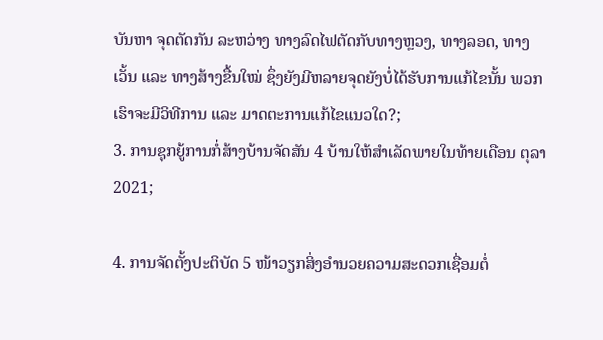ບັນຫາ ຈຸດຕັດກັນ ລະຫວ່າງ ທາງລົດໄຟຕັດກັບທາງຫຼວງ, ທາງລອດ, ທາງເວັ້ນ ແລະ ທາງສ້າງຂື້ນໃໝ່ ຊຶ່ງຍັງມີຫລາຍຈຸດຍັງບໍ່ໄດ້ຮັບການແກ້ໄຂນັ້ນ ພວກເຮົາຈະມີວິທີການ ແລະ ມາດຕະການແກ້ໄຂແນວໃດ?;
3. ການຊຸກຍູ້ການກໍ່ສ້າງບ້ານຈັດສັນ 4 ບ້ານໃຫ້ສໍາເລັດພາຍໃນທ້າຍເດືອນ ຕຸລາ 2021;

4. ການຈັດຕັ້ງປະຕິບັດ 5 ໜ້າວຽກສິ່ງອໍານວຍຄວາມສະດວກເຊື່ອມຕໍ່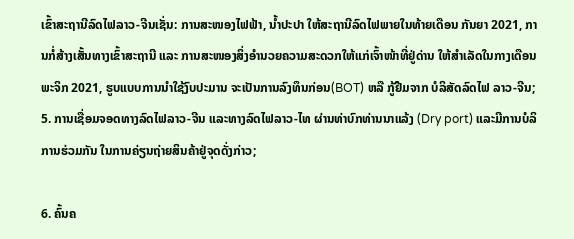ເຂົ້າສະຖານີລົດໄຟລາວ-ຈີນເຊັ່ນ: ການສະໜອງໄຟຟ້າ, ນໍ້າປະປາ ໃຫ້ສະຖານີລົດໄຟພາຍໃນທ້າຍເດືອນ ກັນຍາ 2021, ການກໍ່ສ້າງເສັ້ນທາງເຂົ້າສະຖານີ ແລະ ການສະໜອງສິ່ງອຳນວຍຄວາມສະດວກໃຫ້ແກ່ເຈົ້າໜ້າທີ່ຢູ່ດ່ານ ໃຫ້ສຳເລັດໃນກາງເດືອນ ພະຈິກ 2021, ຮູບແບບການນຳໃຊ້ງົບປະມານ ຈະເປັນການລົງທຶນກ່ອນ(BOT) ຫລື ກູ້ຢືມຈາກ ບໍລິສັດລົດໄຟ ລາວ-ຈີນ;
5. ການເຊື່ອມຈອດທາງລົດໄຟລາວ-ຈີນ ແລະທາງລົດໄຟລາວ-ໄທ ຜ່ານທ່າບົກທ່ານນາແລ້ງ (Dry port) ແລະມີການບໍລິການຮ່ວມກັນ ໃນການຄ່ຽນຖ່າຍສິນຄ້າຢູ່ຈຸດດັ່ງກ່າວ;

6. ຄົ້ນຄ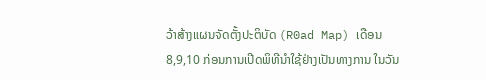ວ້າສ້າງແຜນຈັດຕັ້ງປະຕິບັດ (R0ad Map) ເດືອນ 8,9,10 ກ່ອນການເປີດພິທີນໍາໃຊ້ຢ່າງເປັນທາງການ ໃນວັນ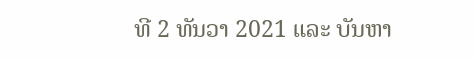ທີ 2 ທັນວາ 2021 ແລະ ບັນຫາ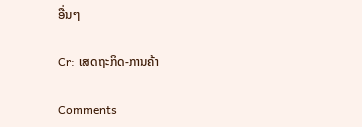ອື່ນໆ

Cr: ເສດຖະກິດ-ການຄ້າ

Comments